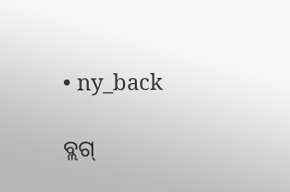• ny_back

ବ୍ଲଗ୍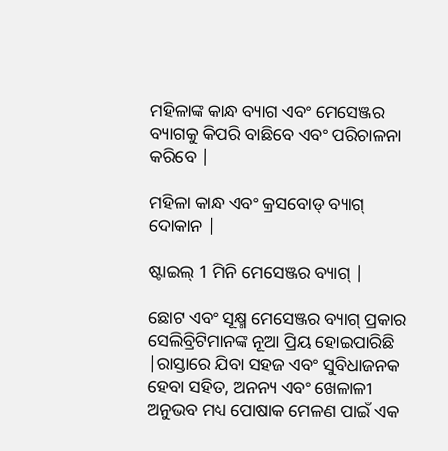ମହିଳାଙ୍କ କାନ୍ଧ ବ୍ୟାଗ ଏବଂ ମେସେଞ୍ଜର ବ୍ୟାଗକୁ କିପରି ବାଛିବେ ଏବଂ ପରିଚାଳନା କରିବେ |

ମହିଳା କାନ୍ଧ ଏବଂ କ୍ରସବୋଡ୍ ବ୍ୟାଗ୍ ଦୋକାନ |

ଷ୍ଟାଇଲ୍ 1 ମିନି ମେସେଞ୍ଜର ବ୍ୟାଗ୍ |

ଛୋଟ ଏବଂ ସୂକ୍ଷ୍ମ ମେସେଞ୍ଜର ବ୍ୟାଗ୍ ପ୍ରକାର ସେଲିବ୍ରିଟିମାନଙ୍କ ନୂଆ ପ୍ରିୟ ହୋଇପାରିଛି |ରାସ୍ତାରେ ଯିବା ସହଜ ଏବଂ ସୁବିଧାଜନକ ହେବା ସହିତ, ଅନନ୍ୟ ଏବଂ ଖେଳାଳୀ ଅନୁଭବ ମଧ୍ୟ ପୋଷାକ ମେଳଣ ପାଇଁ ଏକ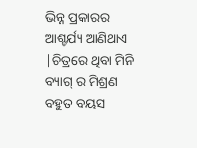ଭିନ୍ନ ପ୍ରକାରର ଆଶ୍ଚର୍ଯ୍ୟ ଆଣିଥାଏ |ଚିତ୍ରରେ ଥିବା ମିନି ବ୍ୟାଗ୍ ର ମିଶ୍ରଣ ବହୁତ ବୟସ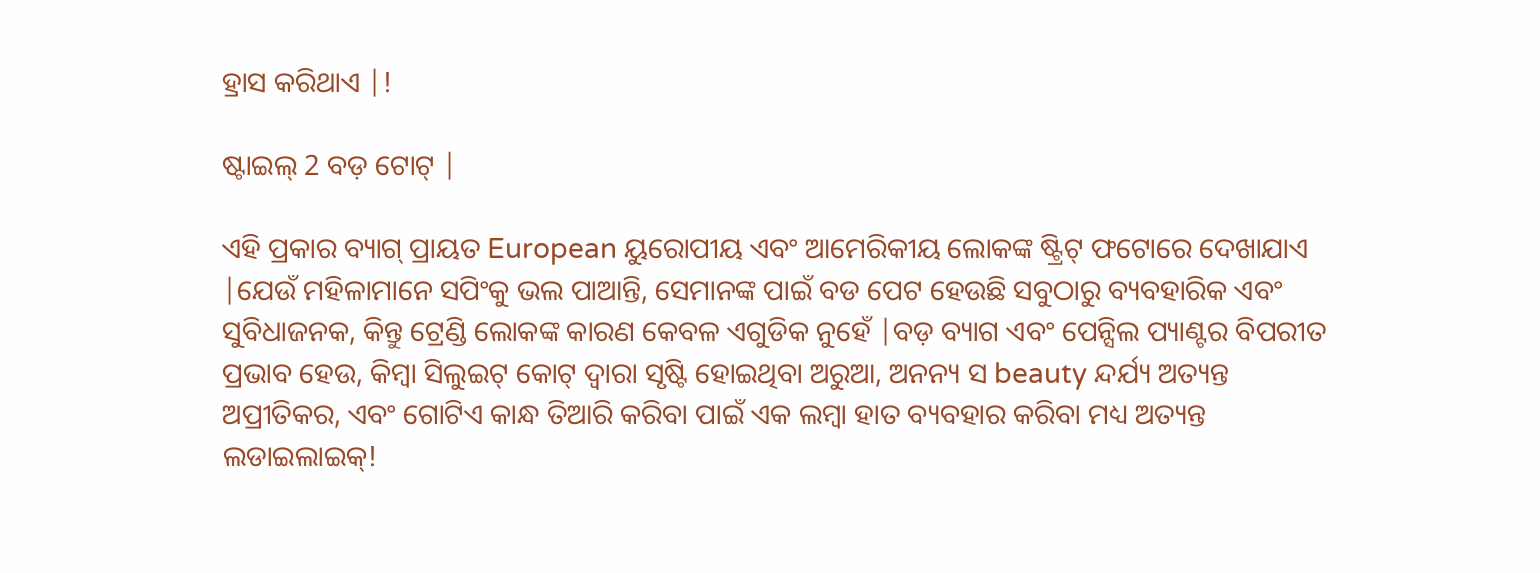ହ୍ରାସ କରିଥାଏ |!

ଷ୍ଟାଇଲ୍ 2 ବଡ଼ ଟୋଟ୍ |

ଏହି ପ୍ରକାର ବ୍ୟାଗ୍ ପ୍ରାୟତ European ୟୁରୋପୀୟ ଏବଂ ଆମେରିକୀୟ ଲୋକଙ୍କ ଷ୍ଟ୍ରିଟ୍ ଫଟୋରେ ଦେଖାଯାଏ |ଯେଉଁ ମହିଳାମାନେ ସପିଂକୁ ଭଲ ପାଆନ୍ତି, ସେମାନଙ୍କ ପାଇଁ ବଡ ପେଟ ହେଉଛି ସବୁଠାରୁ ବ୍ୟବହାରିକ ଏବଂ ସୁବିଧାଜନକ, କିନ୍ତୁ ଟ୍ରେଣ୍ଡି ଲୋକଙ୍କ କାରଣ କେବଳ ଏଗୁଡିକ ନୁହେଁ |ବଡ଼ ବ୍ୟାଗ ଏବଂ ପେନ୍ସିଲ ପ୍ୟାଣ୍ଟର ବିପରୀତ ପ୍ରଭାବ ହେଉ, କିମ୍ବା ସିଲୁଇଟ୍ କୋଟ୍ ଦ୍ୱାରା ସୃଷ୍ଟି ହୋଇଥିବା ଅରୁଆ, ଅନନ୍ୟ ସ beauty ନ୍ଦର୍ଯ୍ୟ ଅତ୍ୟନ୍ତ ଅପ୍ରୀତିକର, ଏବଂ ଗୋଟିଏ କାନ୍ଧ ତିଆରି କରିବା ପାଇଁ ଏକ ଲମ୍ବା ହାତ ବ୍ୟବହାର କରିବା ମଧ୍ୟ ଅତ୍ୟନ୍ତ ଲଡାଇଲାଇକ୍!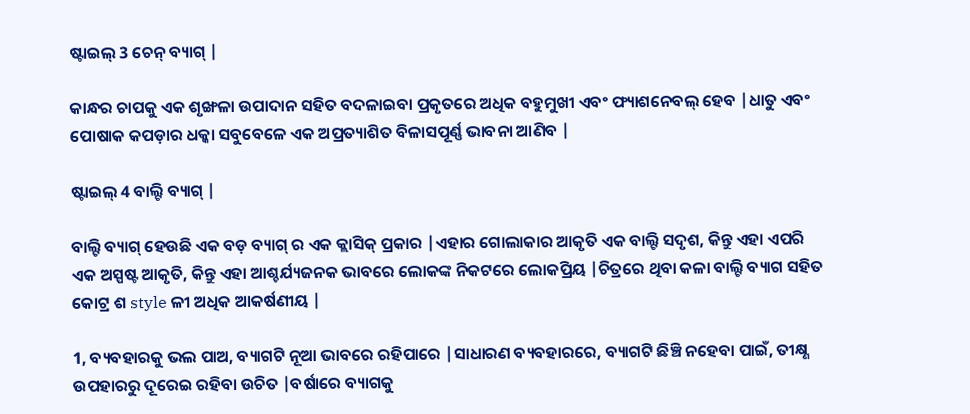ଷ୍ଟାଇଲ୍ 3 ଚେନ୍ ବ୍ୟାଗ୍ |

କାନ୍ଧର ଚାପକୁ ଏକ ଶୃଙ୍ଖଳା ଉପାଦାନ ସହିତ ବଦଳାଇବା ପ୍ରକୃତରେ ଅଧିକ ବହୁମୁଖୀ ଏବଂ ଫ୍ୟାଶନେବଲ୍ ହେବ |ଧାତୁ ଏବଂ ପୋଷାକ କପଡ଼ାର ଧକ୍କା ସବୁବେଳେ ଏକ ଅପ୍ରତ୍ୟାଶିତ ବିଳାସପୂର୍ଣ୍ଣ ଭାବନା ଆଣିବ |

ଷ୍ଟାଇଲ୍ 4 ବାଲ୍ଟି ବ୍ୟାଗ୍ |

ବାଲ୍ଟି ବ୍ୟାଗ୍ ହେଉଛି ଏକ ବଡ଼ ବ୍ୟାଗ୍ ର ଏକ କ୍ଲାସିକ୍ ପ୍ରକାର |ଏହାର ଗୋଲାକାର ଆକୃତି ଏକ ବାଲ୍ଟି ସଦୃଶ, କିନ୍ତୁ ଏହା ଏପରି ଏକ ଅସ୍ପଷ୍ଟ ଆକୃତି, କିନ୍ତୁ ଏହା ଆଶ୍ଚର୍ଯ୍ୟଜନକ ଭାବରେ ଲୋକଙ୍କ ନିକଟରେ ଲୋକପ୍ରିୟ |ଚିତ୍ରରେ ଥିବା କଳା ବାଲ୍ଟି ବ୍ୟାଗ ସହିତ କୋଟ୍ର ଶ style ଳୀ ଅଧିକ ଆକର୍ଷଣୀୟ |

1, ବ୍ୟବହାରକୁ ଭଲ ପାଅ, ବ୍ୟାଗଟି ନୂଆ ଭାବରେ ରହିପାରେ |ସାଧାରଣ ବ୍ୟବହାରରେ, ବ୍ୟାଗଟି ଛିଞ୍ଚି ନହେବା ପାଇଁ, ତୀକ୍ଷ୍ଣ ଉପହାରରୁ ଦୂରେଇ ରହିବା ଉଚିତ |ବର୍ଷାରେ ବ୍ୟାଗକୁ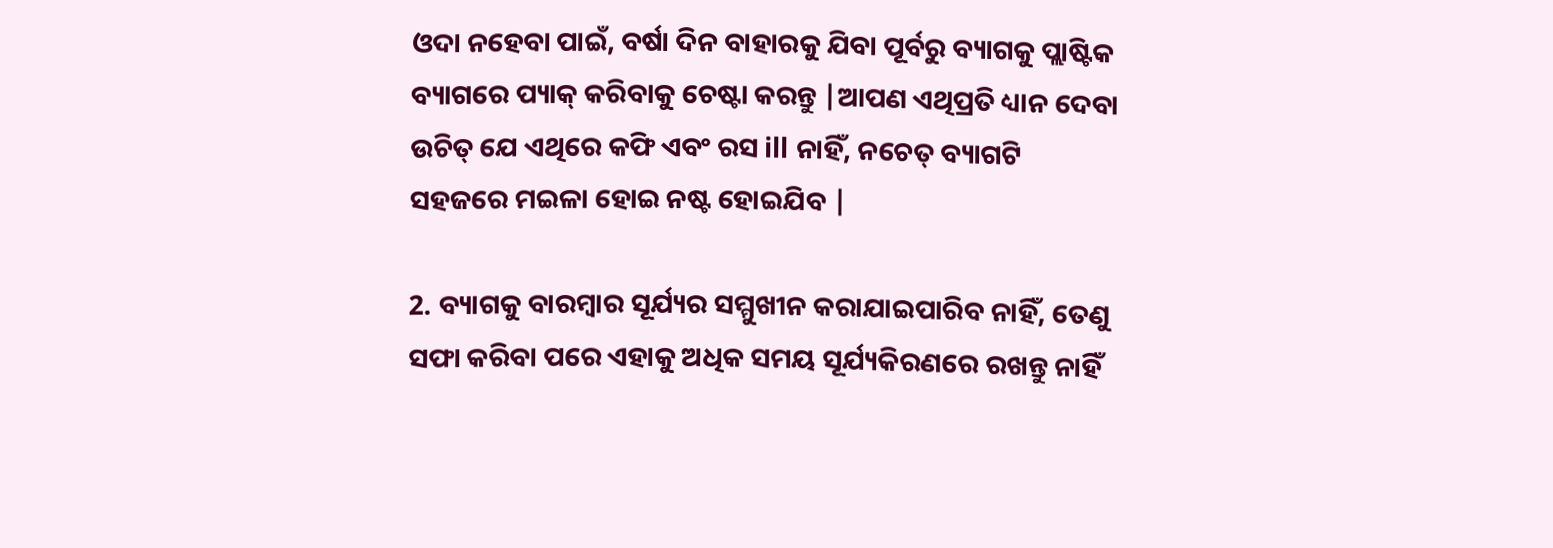ଓଦା ନହେବା ପାଇଁ, ବର୍ଷା ଦିନ ବାହାରକୁ ଯିବା ପୂର୍ବରୁ ବ୍ୟାଗକୁ ପ୍ଲାଷ୍ଟିକ ବ୍ୟାଗରେ ପ୍ୟାକ୍ କରିବାକୁ ଚେଷ୍ଟା କରନ୍ତୁ |ଆପଣ ଏଥିପ୍ରତି ଧ୍ୟାନ ଦେବା ଉଚିତ୍ ଯେ ଏଥିରେ କଫି ଏବଂ ରସ ill ନାହିଁ, ନଚେତ୍ ବ୍ୟାଗଟି ସହଜରେ ମଇଳା ହୋଇ ନଷ୍ଟ ହୋଇଯିବ |

2. ବ୍ୟାଗକୁ ବାରମ୍ବାର ସୂର୍ଯ୍ୟର ସମ୍ମୁଖୀନ କରାଯାଇପାରିବ ନାହିଁ, ତେଣୁ ସଫା କରିବା ପରେ ଏହାକୁ ଅଧିକ ସମୟ ସୂର୍ଯ୍ୟକିରଣରେ ରଖନ୍ତୁ ନାହିଁ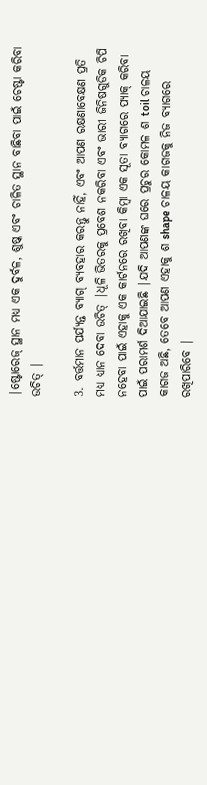|ଷ୍ଟୋରେଜ୍ ସ୍ଥାନ ମଧ୍ୟ ଏକ ଦୁର୍ବଳ, ଶୁଷ୍କ ଏବଂ ଚାଳିତ ସ୍ଥାନ ବାଛିବା ପାଇଁ ଚେଷ୍ଟା କରିବା ଉଚିତ୍ |

3. ବର୍ତ୍ତମାନ ପର୍ଯ୍ୟନ୍ତ ବ୍ୟାଗ୍ ବ୍ୟବହାର କରନ୍ତୁ ନାହିଁ, ଏବଂ ଆପଣ ରକ୍ଷଣାବେକ୍ଷଣ ପ୍ରତି ମଧ୍ୟ ଧ୍ୟାନ ଦେବା ଉଚିତ୍ |ଧୂଳି ଭିତରକୁ ପ୍ରବେଶ ନକରିବା ଏବଂ ଭାରୀ ଜିନିଷଗୁଡିକ ଚିପି ନହେବା ପାଇଁ ଏହାକୁ ଏକ କାର୍ଟନରେ ରଖିବା କିମ୍ବା ଏକ ସୂତା ବ୍ୟାଗରେ ପ୍ୟାକ୍ କରିବା ପାଇଁ ପରାମର୍ଶ ଦିଆଯାଇଛି |ଯଦି ଆପଣଙ୍କ ଘରେ ପ୍ରଚୁର କୋମଳ ଶ toil ଚାଳୟ କାଗଜ ଅଛି, ତେବେ ଆପଣ ଏହାକୁ ଶ shape ଚାଳୟ କାଗଜକୁ ନିଜ ବ୍ୟାଗରେ ରଖିପାରିବେ |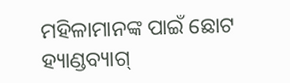ମହିଳାମାନଙ୍କ ପାଇଁ ଛୋଟ ହ୍ୟାଣ୍ଡବ୍ୟାଗ୍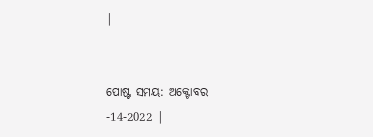|


ପୋଷ୍ଟ ସମୟ: ଅକ୍ଟୋବର -14-2022 |